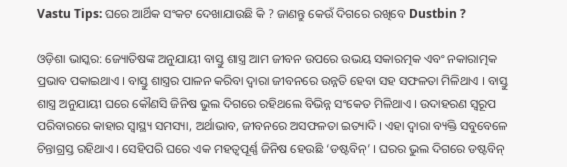Vastu Tips: ଘରେ ଆର୍ଥିକ ସଂକଟ ଦେଖାଯାଉଛି କି ? ଜାଣନ୍ତୁ କେଉଁ ଦିଗରେ ରଖିବେ Dustbin ?

ଓଡ଼ିଶା ଭାସ୍କର: ଜ୍ୟୋତିଷଙ୍କ ଅନୁଯାୟୀ ବାସ୍ତୁ ଶାସ୍ତ୍ର ଆମ ଜୀବନ ଉପରେ ଉଭୟ ସକାରତ୍ମକ ଏବଂ ନକାରାତ୍ମକ ପ୍ରଭାବ ପକାଇଥାଏ । ବାସ୍ତୁ ଶାସ୍ତ୍ରର ପାଳନ କରିବା ଦ୍ୱାରା ଜୀବନରେ ଉନ୍ନତି ହେବା ସହ ସଫଳତା ମିଳିଥାଏ । ବାସ୍ତୁ ଶାସ୍ତ୍ର ଅନୁଯାୟୀ ଘରେ କୌଣସି ଜିନିଷ ଭୁଲ ଦିଗରେ ରହିଥଲେ ବିଭିନ୍ନ ସଂକେତ ମିଳିଥାଏ । ଉଦାହରଣ ସ୍ୱରୂପ ପରିବାରରେ କାହାର ସ୍ୱାସ୍ଥ୍ୟ ସମସ୍ୟା, ଅର୍ଥାଭାବ, ଜୀବନରେ ଅସଫଳତା ଇତ୍ୟାଦି । ଏହା ଦ୍ୱାରା ବ୍ୟକ୍ତି ସବୁବେଳେ ଚିନ୍ତାଗ୍ରସ୍ତ ରହିଥାଏ । ସେହିପରି ଘରେ ଏକ ମହତ୍ୱପୂର୍ଣ୍ଣ ଜିନିଷ ହେଉଛି ‘ଡଷ୍ଟବିନ୍’ । ଘରର ଭୁଲ ଦିଗରେ ଡଷ୍ଟବିନ୍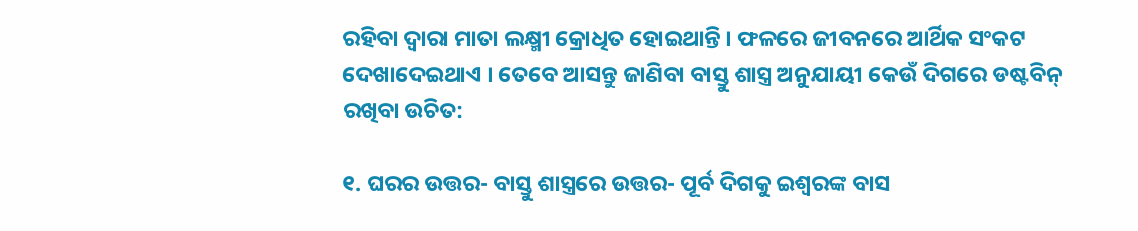ରହିବା ଦ୍ୱାରା ମାତା ଲକ୍ଷ୍ମୀ କ୍ରୋଧିତ ହୋଇଥାନ୍ତି । ଫଳରେ ଜୀବନରେ ଆର୍ଥିକ ସଂକଟ ଦେଖାଦେଇଥାଏ । ତେବେ ଆସନ୍ତୁ ଜାଣିବା ବାସ୍ତୁ ଶାସ୍ତ୍ର ଅନୁଯାୟୀ କେଉଁ ଦିଗରେ ଡଷ୍ଟବିନ୍ ରଖିବା ଉଚିତ:

୧. ଘରର ଉତ୍ତର- ବାସ୍ତୁ ଶାସ୍ତ୍ରରେ ଉତ୍ତର- ପୂର୍ବ ଦିଗକୁ ଇଶ୍ୱରଙ୍କ ବାସ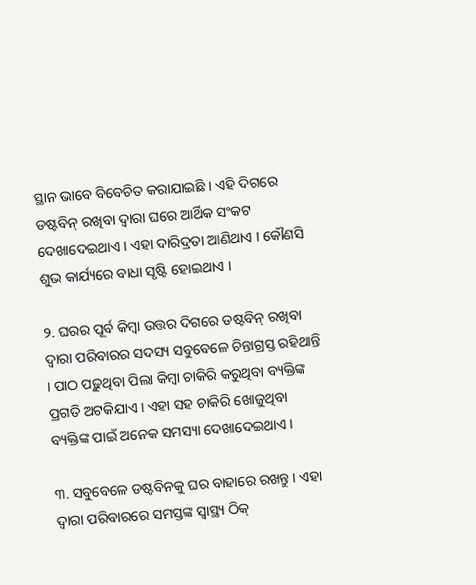ସ୍ଥାନ ଭାବେ ବିବେଚିତ କରାଯାଇଛି । ଏହି ଦିଗରେ ଡଷ୍ଟବିନ୍ ରଖିବା ଦ୍ୱାରା ଘରେ ଆର୍ଥିକ ସଂକଟ ଦେଖାଦେଇଥାଏ । ଏହା ଦାରିଦ୍ରତା ଆଣିଥାଏ । କୌଣସି ଶୁଭ କାର୍ଯ୍ୟରେ ବାଧା ସୃଷ୍ଟି ହୋଇଥାଏ ।

୨. ଘରର ପୂର୍ବ କିମ୍ବା ଉତ୍ତର ଦିଗରେ ଡଷ୍ଟବିନ୍ ରଖିବା ଦ୍ୱାରା ପରିବାରର ସଦସ୍ୟ ସବୁବେଳେ ଚିନ୍ତାଗ୍ରସ୍ତ ରହିଥାନ୍ତି । ପାଠ ପଢ଼ୁଥିବା ପିଲା କିମ୍ବା ଚାକିରି କରୁଥିବା ବ୍ୟକ୍ତିଙ୍କ ପ୍ରଗତି ଅଟକିଯାଏ । ଏହା ସହ ଚାକିରି ଖୋଜୁଥିବା ବ୍ୟକ୍ତିଙ୍କ ପାଇଁ ଅନେକ ସମସ୍ୟା ଦେଖାଦେଇଥାଏ ।

୩. ସବୁବେଳେ ଡଷ୍ଟବିନକୁ ଘର ବାହାରେ ରଖନ୍ତୁ । ଏହା ଦ୍ୱାରା ପରିବାରରେ ସମସ୍ତଙ୍କ ସ୍ୱାସ୍ଥ୍ୟ ଠିକ୍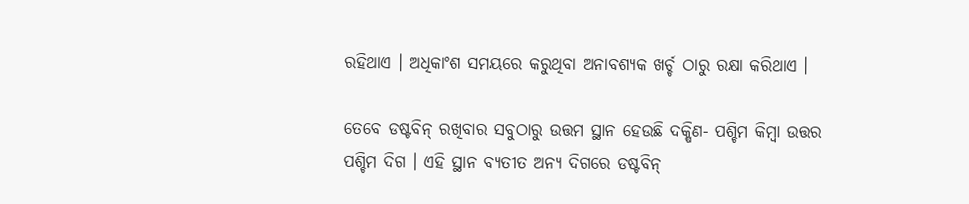ରହିଥାଏ । ଅଧିକାଂଶ ସମୟରେ କରୁଥିବା ଅନାବଶ୍ୟକ ଖର୍ଚ୍ଚ ଠାରୁ ରକ୍ଷା କରିଥାଏ ।

ତେବେ ଡଷ୍ଟବିନ୍ ରଖିବାର ସବୁଠାରୁ ଉତ୍ତମ ସ୍ଥାନ ହେଉଛି ଦକ୍ଷିଣ- ପଶ୍ଚିମ କିମ୍ବା ଉତ୍ତର ପଶ୍ଚିମ ଦିଗ । ଏହି ସ୍ଥାନ ବ୍ୟତୀତ ଅନ୍ୟ ଦିଗରେ ଡଷ୍ଟବିନ୍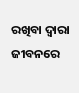ରଖିବା ଦ୍ୱାରା ଜୀବନରେ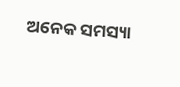ଅନେକ ସମସ୍ୟା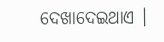ଦେଖାଦେଇଥାଏ ।